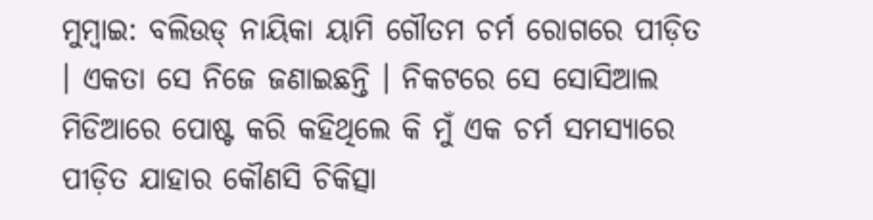ମୁମ୍ବାଇ: ବଲିଉଡ୍ ନାୟିକା ୟାମି ଗୌତମ ଚର୍ମ ରୋଗରେ ପୀଡ଼ିତ । ଏକତା ସେ ନିଜେ ଜଣାଇଛନ୍ତି । ନିକଟରେ ସେ ସୋସିଆଲ ମିଡିଆରେ ପୋଷ୍ଟ କରି କହିଥିଲେ କି ମୁଁ ଏକ ଚର୍ମ ସମସ୍ୟାରେ ପୀଡ଼ିତ ଯାହାର କୌଣସି ଚିକିତ୍ସା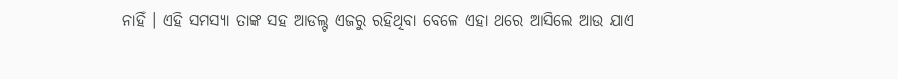ନାହିଁ । ଏହି ସମସ୍ୟା ତାଙ୍କ ସହ ଆଡଲ୍ଟ ଏଜରୁ ରହିଥିବା ବେଳେ ଏହା ଥରେ ଆସିଲେ ଆଉ ଯାଏ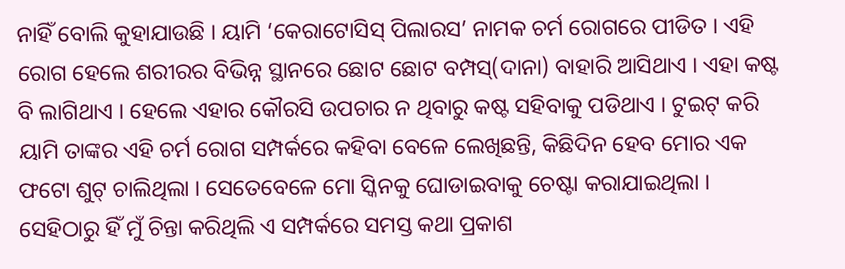ନାହିଁ ବୋଲି କୁହାଯାଉଛି । ୟାମି ‘କେରାଟୋସିସ୍ ପିଲାରସ’ ନାମକ ଚର୍ମ ରୋଗରେ ପୀଡିତ । ଏହି ରୋଗ ହେଲେ ଶରୀରର ବିଭିନ୍ନ ସ୍ଥାନରେ ଛୋଟ ଛୋଟ ବମ୍ପସ୍(ଦାନା) ବାହାରି ଆସିଥାଏ । ଏହା କଷ୍ଟ ବି ଲାଗିଥାଏ । ହେଲେ ଏହାର କୌରସି ଉପଚାର ନ ଥିବାରୁ କଷ୍ଟ ସହିବାକୁ ପଡିଥାଏ । ଟୁଇଟ୍ କରି ୟାମି ତାଙ୍କର ଏହି ଚର୍ମ ରୋଗ ସମ୍ପର୍କରେ କହିବା ବେଳେ ଲେଖିଛନ୍ତି, କିଛିଦିନ ହେବ ମୋର ଏକ ଫଟୋ ଶୁଟ୍ ଚାଲିଥିଲା । ସେତେବେଳେ ମୋ ସ୍କିନକୁ ଘୋଡାଇବାକୁ ଚେଷ୍ଟା କରାଯାଇଥିଲା । ସେହିଠାରୁ ହିଁ ମୁଁ ଚିନ୍ତା କରିଥିଲି ଏ ସମ୍ପର୍କରେ ସମସ୍ତ କଥା ପ୍ରକାଶ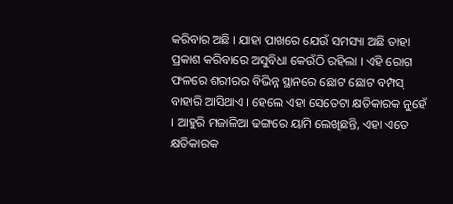କରିବାର ଅଛି । ଯାହା ପାଖରେ ଯେଉଁ ସମସ୍ୟା ଅଛି ତାହା ପ୍ରକାଶ କରିବାରେ ଅସୁବିଧା କେଉଁଠି ରହିଲା । ଏହି ରୋଗ ଫଳରେ ଶରୀରର ବିଭିନ୍ନ ସ୍ଥାନରେ ଛୋଟ ଛୋଟ ବମ୍ପସ୍ ବାହାରି ଆସିଥାଏ । ହେଲେ ଏହା ସେତେଟା କ୍ଷତିକାରକ ନୁହେଁ । ଆହୁରି ମଜାଳିଆ ଢଙ୍ଗରେ ୟାମି ଲେଖିଛନ୍ତି, ଏହା ଏତେ କ୍ଷତିକାରକ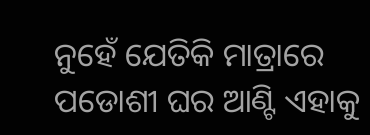ନୁହେଁ ଯେତିକି ମାତ୍ରାରେ ପଡୋଶୀ ଘର ଆଣ୍ଟି ଏହାକୁ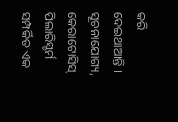କରି ଦେଇଥାଆନ୍ତି । ସୂଚନାଯୋଗ୍ୟ, କେରାଟୋସିସ୍ ପିଲାରିସ୍ଚର୍ମ ସମ୍ପର୍କିତ ଏକ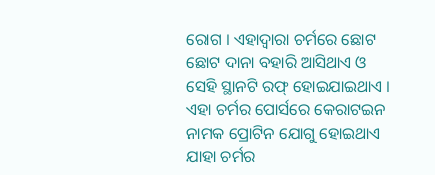ରୋଗ । ଏହାଦ୍ୱାରା ଚର୍ମରେ ଛୋଟ ଛୋଟ ଦାନା ବହାରି ଆସିଥାଏ ଓ ସେହି ସ୍ଥାନଟି ରଫ୍ ହୋଇଯାଇଥାଏ । ଏହା ଚର୍ମର ପୋର୍ସରେ କେରାଟଇନ ନାମକ ପ୍ରୋଟିନ ଯୋଗୁ ହୋଇଥାଏ ଯାହା ଚର୍ମର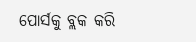ପୋର୍ସକୁ ବ୍ଲକ କରି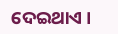ଦେଇଥାଏ ।